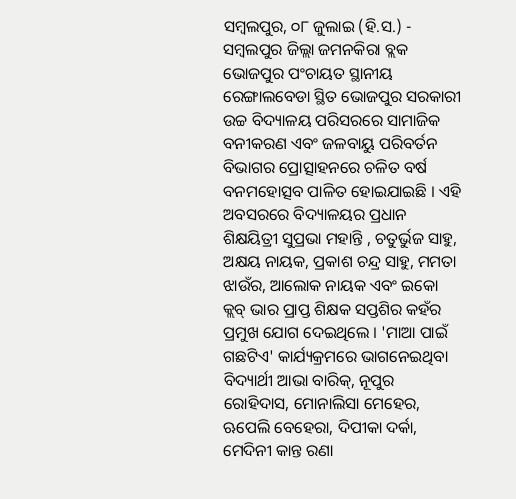ସମ୍ବଲପୁର, ୦୮ ଜୁଲାଇ (ହି.ସ.) - ସମ୍ବଲପୁର ଜିଲ୍ଲା ଜମନକିରା ବ୍ଲକ ଭୋଜପୁର ପଂଚାୟତ ସ୍ଥାନୀୟ ରେଙ୍ଗାଲବେଡା ସ୍ଥିତ ଭୋଜପୁର ସରକାରୀ ଉଚ୍ଚ ବିଦ୍ୟାଳୟ ପରିସରରେ ସାମାଜିକ ବନୀକରଣ ଏବଂ ଜଳବାୟୁ ପରିବର୍ତନ ବିଭାଗର ପ୍ରୋତ୍ସାହନରେ ଚଳିତ ବର୍ଷ ବନମହୋତ୍ସବ ପାଳିତ ହୋଇଯାଇଛି । ଏହି ଅବସରରେ ବିଦ୍ୟାଳୟର ପ୍ରଧାନ ଶିକ୍ଷୟିତ୍ରୀ ସୁପ୍ରଭା ମହାନ୍ତି , ଚତୁର୍ଭୁଜ ସାହୁ, ଅକ୍ଷୟ ନାୟକ, ପ୍ରକାଶ ଚନ୍ଦ୍ର ସାହୁ, ମମତା ଝାଉଁର, ଆଲୋକ ନାୟକ ଏବଂ ଇକୋ କ୍ଲବ୍ ଭାର ପ୍ରାପ୍ତ ଶିକ୍ଷକ ସପ୍ତଶିର କହଁର ପ୍ରମୁଖ ଯୋଗ ଦେଇଥିଲେ । 'ମାଆ ପାଇଁ ଗଛଟିଏ' କାର୍ଯ୍ୟକ୍ରମରେ ଭାଗନେଇଥିବା ବିଦ୍ୟାର୍ଥୀ ଆଭା ବାରିକ୍, ନୂପୁର ରୋହିଦାସ, ମୋନାଲିସା ମେହେର, ଋପେଲି ବେହେରା, ଦିପୀକା ଦର୍କା, ମେଦିନୀ କାନ୍ତ ରଣା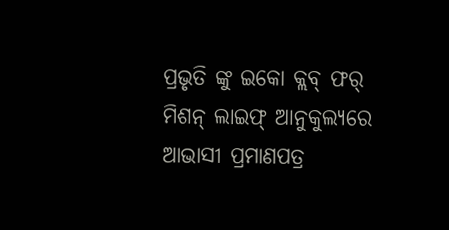ପ୍ରଭୃତି ଙ୍କୁ ଇକୋ କ୍ଲବ୍ ଫର୍ ମିଶନ୍ ଲାଇଫ୍ ଆନୁକୁଲ୍ୟରେ ଆଭାସୀ ପ୍ରମାଣପତ୍ର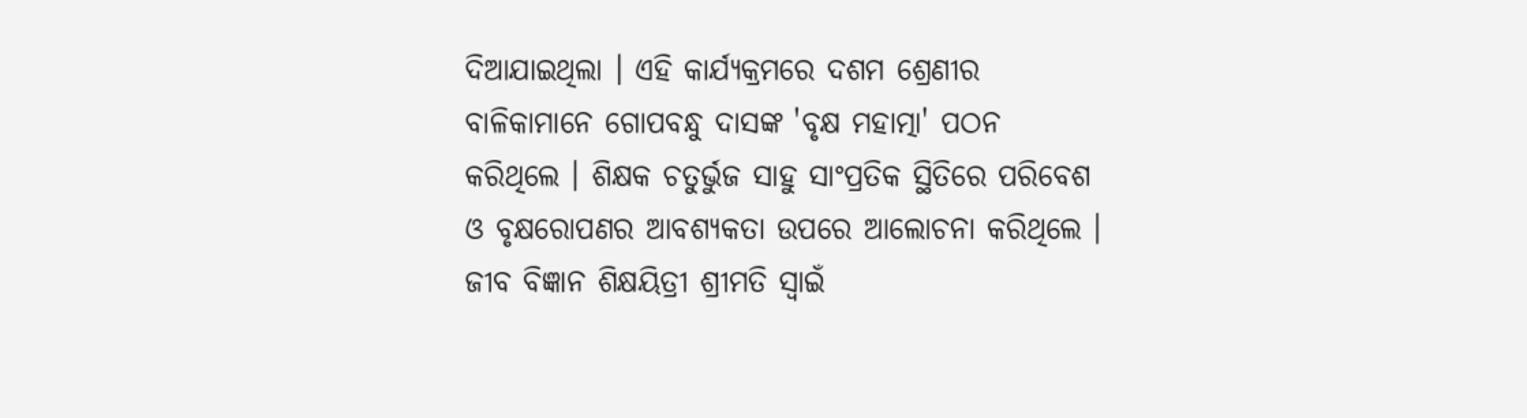ଦିଆଯାଇଥିଲା । ଏହି କାର୍ଯ୍ୟକ୍ରମରେ ଦଶମ ଶ୍ରେଣୀର ବାଳିକାମାନେ ଗୋପବନ୍ଧୁ ଦାସଙ୍କ 'ବୃକ୍ଷ ମହାତ୍ମା' ପଠନ କରିଥିଲେ । ଶିକ୍ଷକ ଚତୁର୍ଭୁଜ ସାହୁ ସାଂପ୍ରତିକ ସ୍ଥିତିରେ ପରିବେଶ ଓ ବୃକ୍ଷରୋପଣର ଆବଶ୍ୟକତା ଉପରେ ଆଲୋଚନା କରିଥିଲେ । ଜୀବ ବିଜ୍ଞାନ ଶିକ୍ଷୟିତ୍ରୀ ଶ୍ରୀମତି ସ୍ୱାଇଁ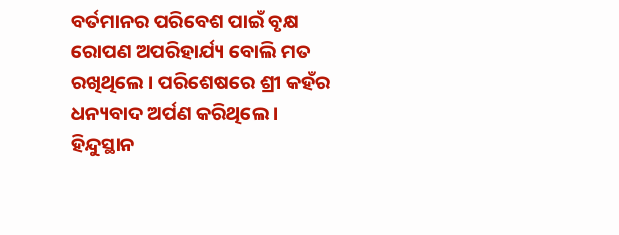ବର୍ତମାନର ପରିବେଶ ପାଇଁ ବୃକ୍ଷ ରୋପଣ ଅପରିହାର୍ଯ୍ୟ ବୋଲି ମତ ରଖିଥିଲେ । ପରିଶେଷରେ ଶ୍ରୀ କହଁର ଧନ୍ୟବାଦ ଅର୍ପଣ କରିଥିଲେ ।
ହିନ୍ଦୁସ୍ଥାନ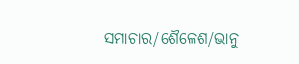ସମାଚାର/ଶୈଳେଶ/ଭାନୁ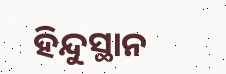ହିନ୍ଦୁସ୍ଥାନ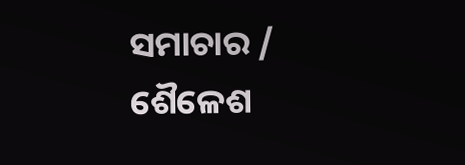ସମାଚାର / ଶୈଳେଶ